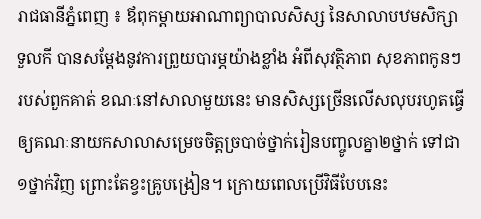រាជធានីភ្នំពេញ ៖ ឪពុកម្ដាយអាណាព្យាបាលសិស្ស នៃសាលាបឋមសិក្សាទួលកី បានសម្ដែងនូវការព្រួយបារម្ភយ៉ាងខ្លាំង អំពីសុវត្ថិភាព សុខភាពកូនៗរបស់ពួកគាត់ ខណៈនៅសាលាមួយនេះ មានសិស្សច្រើនលើសលុបរហូតធ្វើឲ្យគណៈនាយកសាលាសម្រេចចិត្តច្របាច់ថ្នាក់រៀនបញ្ចូលគ្នា២ថ្នាក់ ទៅជា១ថ្នាក់វិញ ព្រោះតែខ្វះគ្រូបង្រៀន។ ក្រោយពេលប្រើវិធីបែបនេះ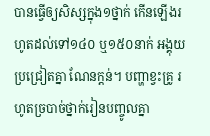បានធ្វើឲ្យសិស្សក្នុង១ថ្នាក់ កើនឡើងរហូតដល់ទៅ១៤០ ឬ១៥០នាក់ អង្គុយប្រជ្រៀតគ្នា ណែនក្ដន់។ បញ្ហាខ្វះគ្រូ រហូតច្របាច់ថ្នាក់រៀនបញ្ចូលគ្នា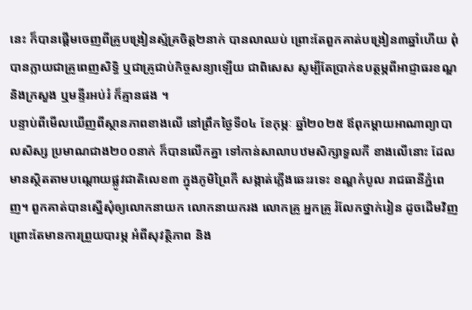នេះ ក៏បានផ្ដើមចេញពីគ្រូបង្រៀនស្ម័គ្រចិត្ត២នាក់ បានលាឈប់ ព្រោះតែពួកគាត់បង្រៀន៣ឆ្នាំហើយ ពុំបានក្លាយជាគ្រូពេញសិទ្ធិ ឬជាគ្រូជាប់កិច្ចសន្យាឡើយ ជាពិសេស សូម្បីតែប្រាក់ឧបត្ថម្ភពីអាជ្ញាធរខណ្ឌ និងក្រសួង ឬមន្ទីរអប់រំ ក៏គ្មានផង ។
បន្ទាប់ពីមើលឃើញពីស្ថានភាពខាងលើ នៅព្រឹកថ្ងៃទី០៤ ខែកុម្ភៈ ឆ្នាំ២០២៥ ឪពុកម្ដាយអាណាព្យាបាលសិស្ស ប្រមាណជាង២០០នាក់ ក៏បានលើកគ្នា ទៅកាន់សាលាបឋមសិក្សាទួលកី ខាងលើនោះ ដែលមានស្ថិតតាមបណ្ដោយផ្លូវជាតិលេខ៣ ក្នុងភូមិព្រៃកី សង្កាត់ភ្លើងឆេះរទេះ ខណ្ឌកំបូល រាជធានីភ្នំពេញ។ ពួកគាត់បានស្នើសុំឲ្យលោកនាយក លោកនាយករង លោកគ្រូ អ្នកគ្រូ រំលែកថ្នាក់រៀន ដូចដើមវិញ ព្រោះតែមានការព្រួយបារម្ភ អំពីសុវត្ថិភាព និង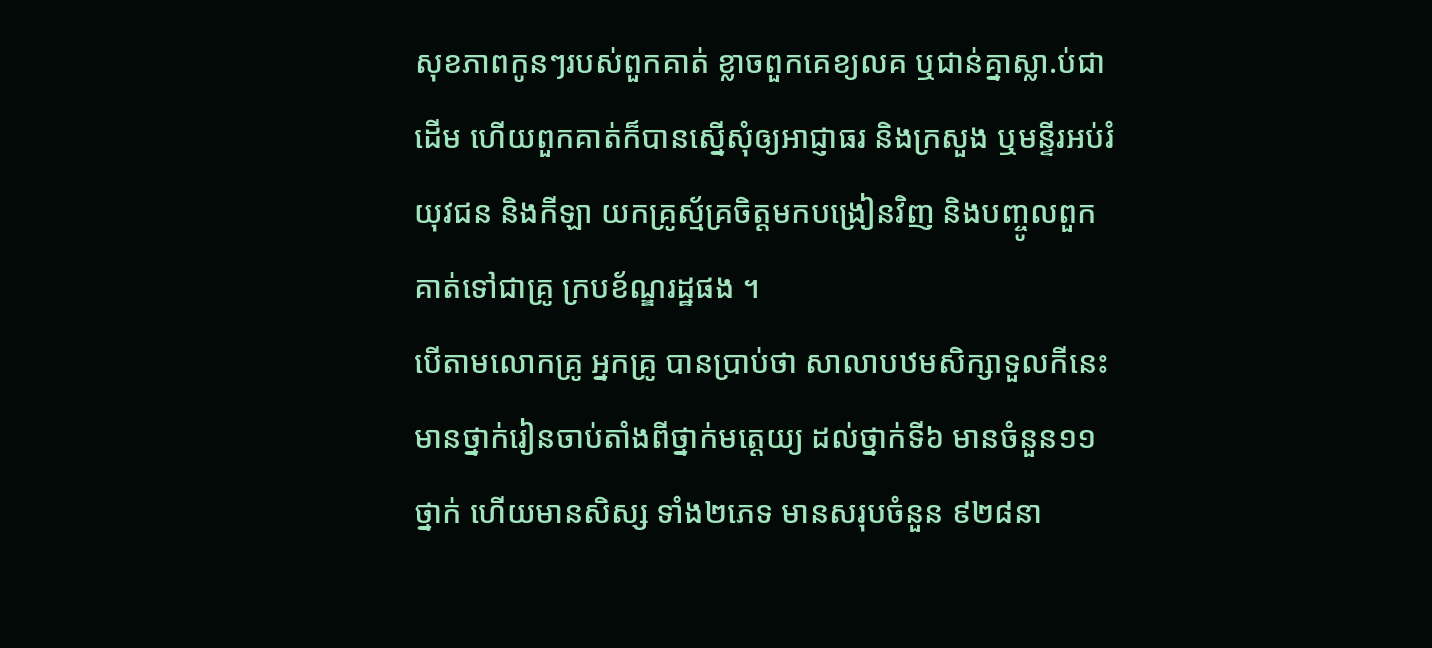សុខភាពកូនៗរបស់ពួកគាត់ ខ្លាចពួកគេខ្យលគ ឬជាន់គ្នាស្លា.ប់ជាដើម ហើយពួកគាត់ក៏បានស្នើសុំឲ្យអាជ្ញាធរ និងក្រសួង ឬមន្ទីរអប់រំ យុវជន និងកីឡា យកគ្រូស្ម័គ្រចិត្តមកបង្រៀនវិញ និងបញ្ចូលពួកគាត់ទៅជាគ្រូ ក្របខ័ណ្ឌរដ្ឋផង ។
បើតាមលោកគ្រូ អ្នកគ្រូ បានប្រាប់ថា សាលាបឋមសិក្សាទួលកីនេះ មានថ្នាក់រៀនចាប់តាំងពីថ្នាក់មត្តេយ្យ ដល់ថ្នាក់ទី៦ មានចំនួន១១ថ្នាក់ ហើយមានសិស្ស ទាំង២ភេទ មានសរុបចំនួន ៩២៨នា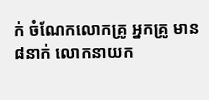ក់ ចំណែកលោកគ្រូ អ្នកគ្រូ មាន៨នាក់ លោកនាយក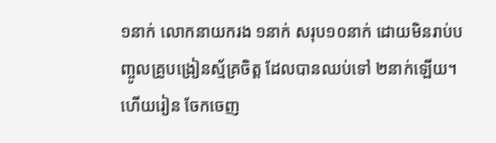១នាក់ លោកនាយករង ១នាក់ សរុប១០នាក់ ដោយមិនរាប់បញ្ចូលគ្រូបង្រៀនស្ម័គ្រចិត្ត ដែលបានឈប់ទៅ ២នាក់ឡើយ។ ហើយរៀន ចែកចេញ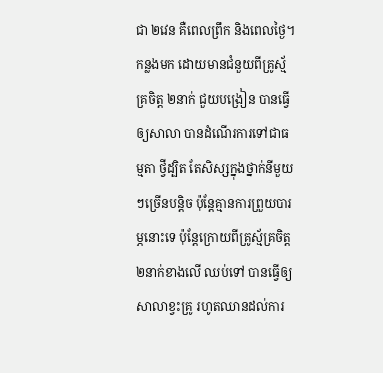ជា ២វេន គឺពេលព្រឹក និងពេលថ្ងៃ។ កន្លងមក ដោយមានជំនួយពីគ្រូស្ម័គ្រចិត្ត ២នាក់ ជួយបង្រៀន បានធ្វើឲ្យសាលា បានដំណើរការទៅជាធម្មតា ថ្វីដ្បិត តែសិស្សក្នុងថ្នាក់នីមួយៗច្រើនបន្តិច ប៉ុន្តែគ្មានការព្រួយបារម្ភនោះទេ ប៉ុន្តែក្រោយពីគ្រូស្ម័គ្រចិត្ត ២នាក់ខាងលើ ឈប់ទៅ បានធ្វើឲ្យសាលាខ្វះគ្រូ រហូតឈានដល់ការ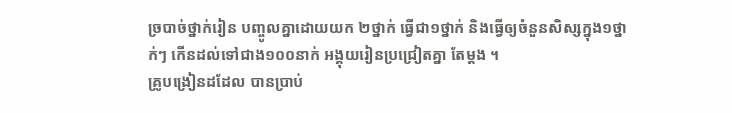ច្របាច់ថ្នាក់រៀន បញ្ចូលគ្នាដោយយក ២ថ្នាក់ ធ្វើជា១ថ្នាក់ និងធ្វើឲ្យចំនួនសិស្សក្នុង១ថ្នាក់ៗ កើនដល់ទៅជាង១០០នាក់ អង្គុយរៀនប្រជ្រៀតគ្នា តែម្ដង ។
គ្រូបង្រៀនដដែល បានប្រាប់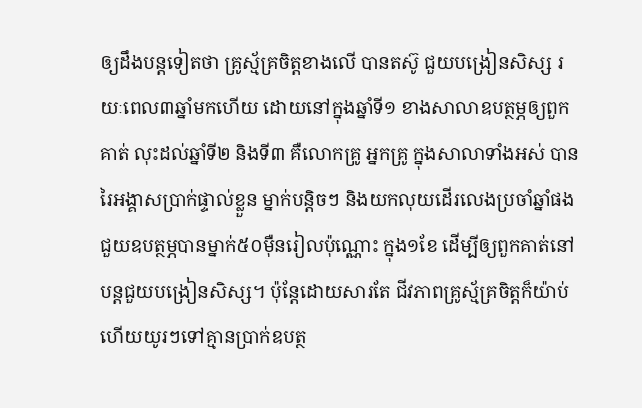ឲ្យដឹងបន្តទៀតថា គ្រូស្ម័គ្រចិត្តខាងលើ បានតស៊ូ ជួយបង្រៀនសិស្ស រយៈពេល៣ឆ្នាំមកហើយ ដោយនៅក្នុងឆ្នាំទី១ ខាងសាលាឧបត្ថម្ភឲ្យពួកគាត់ លុះដល់ឆ្នាំទី២ និងទី៣ គឺលោកគ្រូ អ្នកគ្រូ ក្នុងសាលាទាំងអស់ បានរៃអង្គាសប្រាក់ផ្ទាល់ខ្លួន ម្នាក់បន្តិចៗ និងយកលុយដើរលេងប្រចាំឆ្នាំផង ជួយឧបត្ថម្ភបានម្នាក់៥០ម៉ឺនរៀលប៉ុណ្ណោះ ក្នុង១ខែ ដើម្បីឲ្យពួកគាត់នៅបន្តជួយបង្រៀនសិស្ស។ ប៉ុន្តែដោយសារតែ ជីវភាពគ្រូស្ម័គ្រចិត្តក៏យ៉ាប់ ហើយយូរៗទៅគ្មានប្រាក់ឧបត្ថ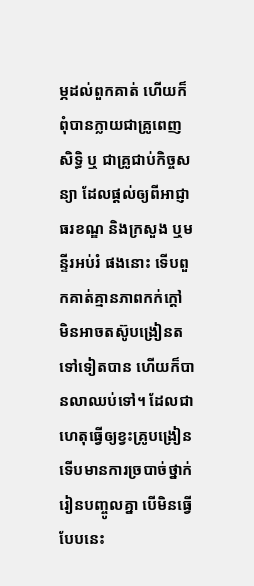ម្ភដល់ពួកគាត់ ហើយក៏ពុំបានក្លាយជាគ្រូពេញសិទ្ធិ ឬ ជាគ្រូជាប់កិច្ចសន្យា ដែលផ្ដល់ឲ្យពីអាជ្ញាធរខណ្ឌ និងក្រសួង ឬមន្ទីរអប់រំ ផងនោះ ទើបពួកគាត់គ្មានភាពកក់ក្ដៅ មិនអាចតស៊ូបង្រៀនតទៅទៀតបាន ហើយក៏បានលាឈប់ទៅ។ ដែលជាហេតុធ្វើឲ្យខ្វះគ្រូបង្រៀន ទើបមានការច្របាច់ថ្នាក់រៀនបញ្ចូលគ្នា បើមិនធ្វើបែបនេះ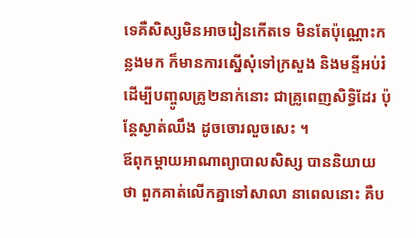ទេគឺសិស្សមិនអាចរៀនកើតទេ មិនតែប៉ុណ្ណោះកន្លងមក ក៏មានការស្នើសុំទៅក្រសួង និងមន្ទីអប់រំ ដើម្បីបញ្ចូលគ្រូ២នាក់នោះ ជាគ្រូពេញសិទ្ធិដែរ ប៉ុន្តែស្ងាត់ឈឹង ដូចចោរលួចសេះ ។
ឪពុកម្ដាយអាណាព្យាបាលសិស្ស បាននិយាយថា ពួកគាត់លើកគ្នាទៅសាលា នាពេលនោះ គឺប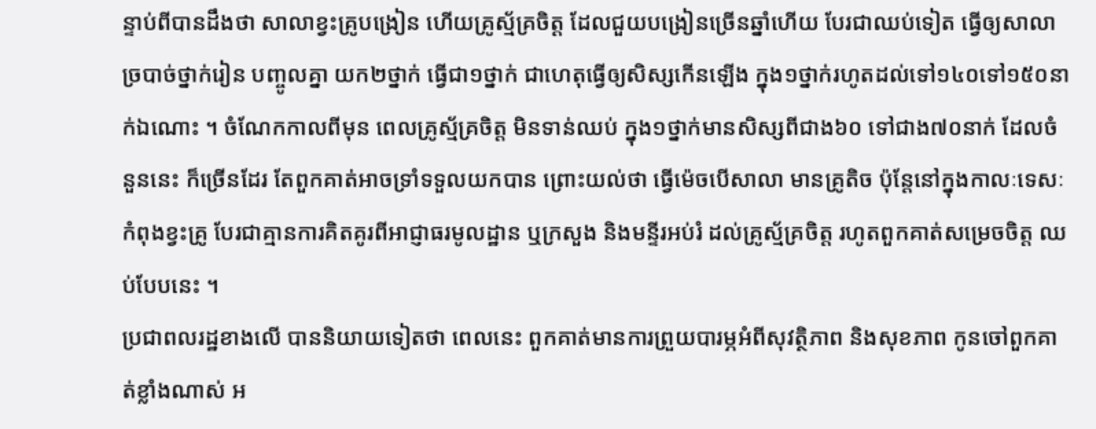ន្ទាប់ពីបានដឹងថា សាលាខ្វះគ្រូបង្រៀន ហើយគ្រូស្ម័គ្រចិត្ត ដែលជួយបង្រៀនច្រើនឆ្នាំហើយ បែរជាឈប់ទៀត ធ្វើឲ្យសាលាច្របាច់ថ្នាក់រៀន បញ្ចូលគ្នា យក២ថ្នាក់ ធ្វើជា១ថ្នាក់ ជាហេតុធ្វើឲ្យសិស្សកើនឡើង ក្នុង១ថ្នាក់រហូតដល់ទៅ១៤០ទៅ១៥០នាក់ឯណោះ ។ ចំណែកកាលពីមុន ពេលគ្រូស្ម័គ្រចិត្ត មិនទាន់ឈប់ ក្នុង១ថ្នាក់មានសិស្សពីជាង៦០ ទៅជាង៧០នាក់ ដែលចំនួននេះ ក៏ច្រើនដែរ តែពួកគាត់អាចទ្រាំទទួលយកបាន ព្រោះយល់ថា ធ្វើម៉េចបើសាលា មានគ្រូតិច ប៉ុន្តែនៅក្នុងកាលៈទេសៈកំពុងខ្វះគ្រូ បែរជាគ្មានការគិតគូរពីអាជ្ញាធរមូលដ្ឋាន ឬក្រសួង និងមន្ទីរអប់រំ ដល់គ្រូស្ម័គ្រចិត្ត រហូតពួកគាត់សម្រេចចិត្ត ឈប់បែបនេះ ។
ប្រជាពលរដ្ឋខាងលើ បាននិយាយទៀតថា ពេលនេះ ពួកគាត់មានការព្រួយបារម្ភអំពីសុវត្ថិភាព និងសុខភាព កូនចៅពួកគាត់ខ្លាំងណាស់ អ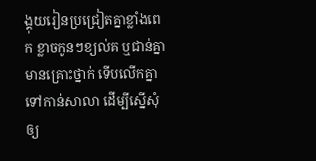ង្គុយរៀនប្រជ្រៀតគ្នាខ្លាំងពេក ខ្លាចកូនៗខ្យល់គ ឬជាន់គ្នាមានគ្រោះថ្នាក់ ទើបលើកគ្នា ទៅកាន់សាលា ដើម្បីស្នើសុំឲ្យ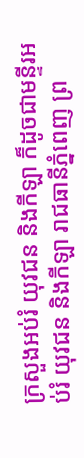ក្រសួងអប់រំ យុវជន និងកីឡា ក៏ដូចជាមន្ទីរអប់រំ យុវជន និងកីឡា រាជធានីភ្នំពេញ ព្រ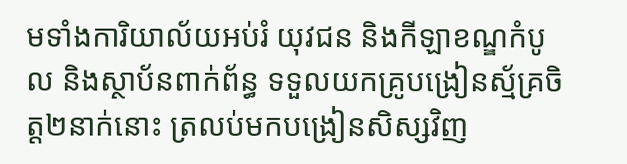មទាំងការិយាល័យអប់រំ យុវជន និងកីឡាខណ្ឌកំបូល និងស្ថាប័នពាក់ព័ន្ធ ទទួលយកគ្រូបង្រៀនស្ម័គ្រចិត្ត២នាក់នោះ ត្រលប់មកបង្រៀនសិស្សវិញ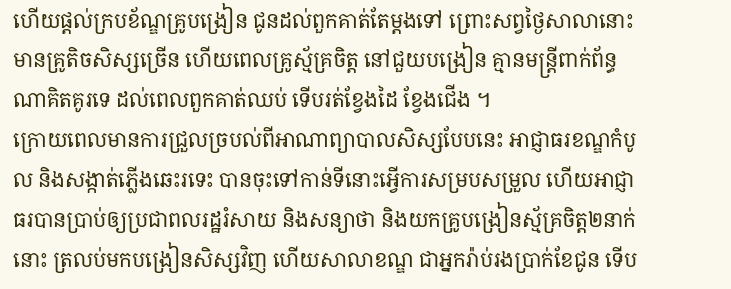ហើយផ្ដល់ក្របខ័ណ្ឌគ្រូបង្រៀន ជូនដល់ពួកគាត់តែម្ដងទៅ ព្រោះសព្វថ្ងៃសាលានោះ មានគ្រូតិចសិស្សច្រើន ហើយពេលគ្រូស្ម័គ្រចិត្ត នៅជួយបង្រៀន គ្មានមន្ត្រីពាក់ព័ន្ធណាគិតគូរទេ ដល់ពេលពួកគាត់ឈប់ ទើបរត់ខ្វែងដៃ ខ្វែងជើង ។
ក្រោយពេលមានការជ្រួលច្របល់ពីអាណាព្យាបាលសិស្សបែបនេះ អាជ្ញាធរខណ្ឌកំបូល និងសង្កាត់ភ្លើងឆេះរទេះ បានចុះទៅកាន់ទីនោះអ្វើការសម្របសម្រួល ហើយអាជ្ញាធរបានប្រាប់ឲ្យប្រជាពលរដ្ឋរំសាយ និងសន្យាថា និងយកគ្រូបង្រៀនស្ម័គ្រចិត្ត២នាក់នោះ ត្រលប់មកបង្រៀនសិស្សវិញ ហើយសាលាខណ្ឌ ជាអ្នករ៉ាប់រងប្រាក់ខែជូន ទើប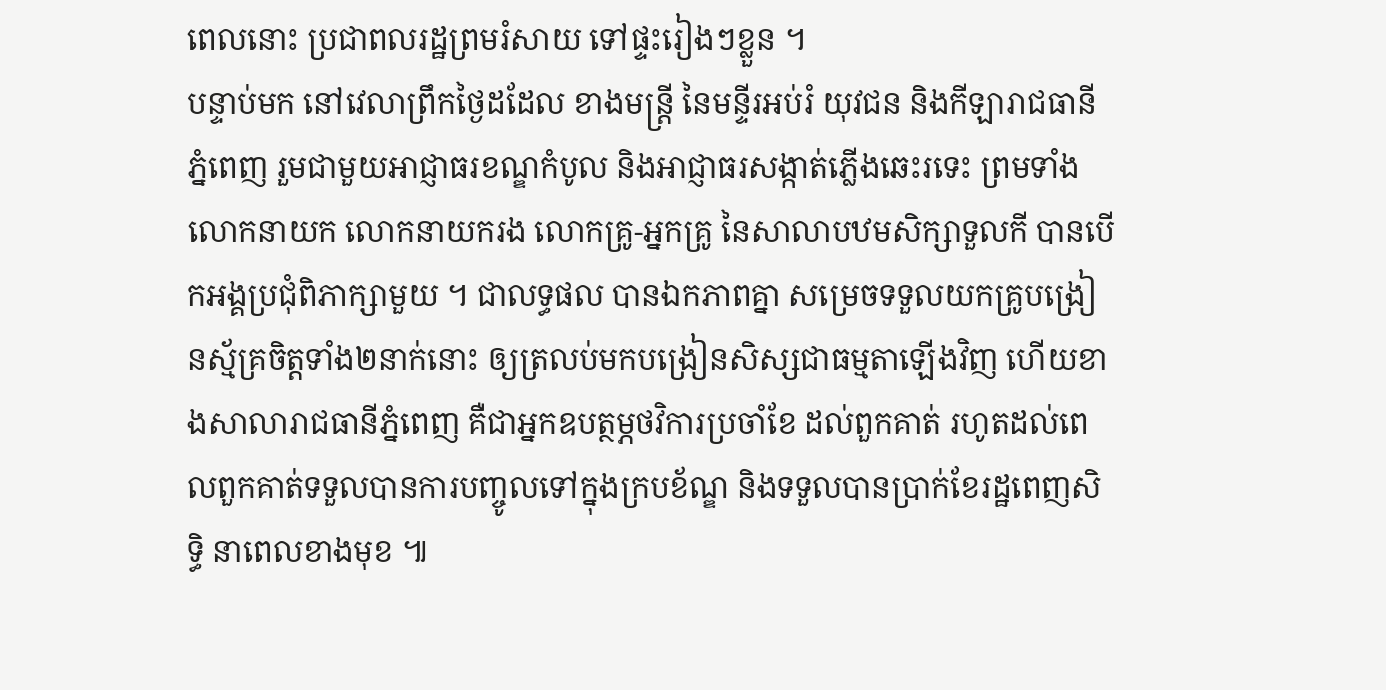ពេលនោះ ប្រជាពលរដ្ឋព្រមរំសាយ ទៅផ្ទះរៀងៗខ្លួន ។
បន្ទាប់មក នៅវេលាព្រឹកថ្ងៃដដែល ខាងមន្ត្រី នៃមន្ទីរអប់រំ យុវជន និងកីឡារាជធានីភ្នំពេញ រួមជាមួយអាជ្ញាធរខណ្ឌកំបូល និងអាជ្ញាធរសង្កាត់ភ្លើងឆេះរទេះ ព្រមទាំងលោកនាយក លោកនាយករង លោកគ្រូ-អ្នកគ្រូ នៃសាលាបឋមសិក្សាទួលកី បានបើកអង្គប្រជុំពិភាក្សាមួយ ។ ជាលទ្ធផល បានឯកភាពគ្នា សម្រេចទទួលយកគ្រូបង្រៀនស្ម័គ្រចិត្តទាំង២នាក់នោះ ឲ្យត្រលប់មកបង្រៀនសិស្សជាធម្មតាឡើងវិញ ហើយខាងសាលារាជធានីភ្នំពេញ គឺជាអ្នកឧបត្ថម្ភថវិការប្រចាំខែ ដល់ពួកគាត់ រហូតដល់ពេលពួកគាត់ទទួលបានការបញ្ចូលទៅក្នុងក្របខ័ណ្ឌ និងទទួលបានប្រាក់ខែរដ្ឋពេញសិទ្ធិ នាពេលខាងមុខ ៕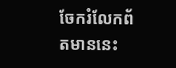ចែករំលែកព័តមាននេះ